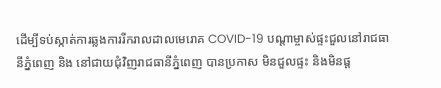ដើម្បីទប់ស្កាត់ការឆ្លងការរីករាលដាលមេរោគ COVID-19 បណ្តាម្ចាស់ផ្ទះជួលនៅរាជធានីភ្នំពេញ និង នៅជាយជុំវិញរាជធានីភ្នំពេញ បានប្រកាស មិនជួលផ្ទះ និងមិនផ្ត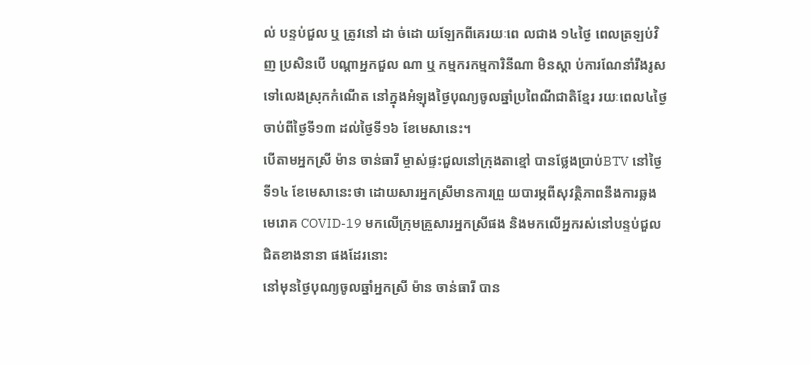ល់ បន្ទប់ជួល ឬ ត្រូវនៅ ដា ច់ដោ យឡែកពីគេរយៈពេ លជាង ១៤ថ្ងៃ ពេលត្រឡប់វិញ ប្រសិនបើ បណ្តាអ្នកជួល ណា ឬ កម្មករកម្មការិនីណា មិនស្តា ប់ការណែនាំរឹងរូស ទៅលេងស្រុកកំណើត នៅក្នុងអំឡុងថ្ងៃបុណ្យចូលឆ្នាំប្រពៃណីជាតិខ្មែរ រយៈពេល៤ថ្ងៃ ចាប់ពីថ្ងៃទី១៣ ដល់ថ្ងៃទី១៦ ខែមេសានេះ។
បើតាមអ្នកស្រី ម៉ាន ចាន់ធារី ម្ចាស់ផ្ទះជួលនៅក្រុងតាខ្មៅ បានថ្លែងប្រាប់BTV នៅថ្ងៃទី១៤ ខែមេសានេះថា ដោយសារអ្នកស្រីមានការព្រួ យបារម្ភពីសុវត្ថិភាពនឹងការឆ្លងមេរោគ COVID-19 មកលើក្រុមគ្រួសារអ្នកស្រីផង និងមកលើអ្នករស់នៅបន្ទប់ជួលជិតខាងនានា ផងដែរនោះ
នៅមុនថ្ងៃបុណ្យចូលឆ្នាំអ្នកស្រី ម៉ាន ចាន់ធារី បាន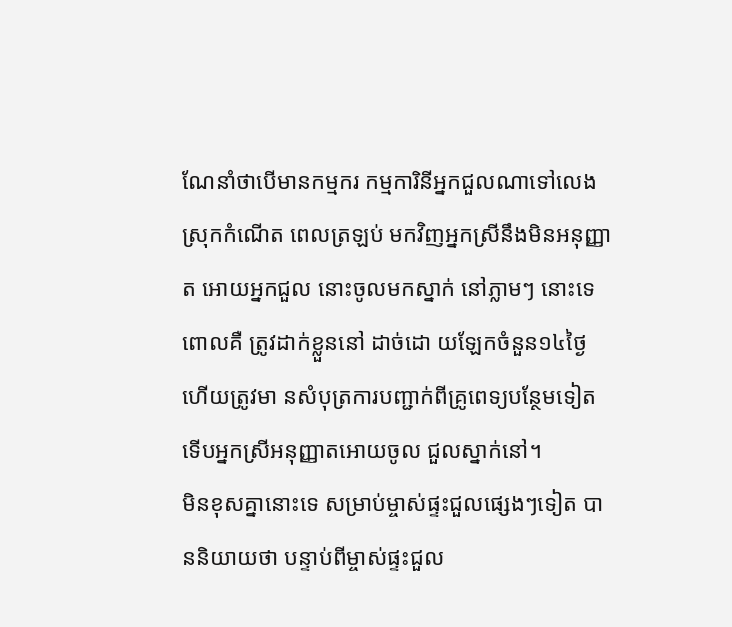ណែនាំថាបើមានកម្មករ កម្មការិនីអ្នកជួលណាទៅលេងស្រុកកំណើត ពេលត្រឡប់ មកវិញអ្នកស្រីនឹងមិនអនុញ្ញាត អោយអ្នកជួល នោះចូលមកស្នាក់ នៅភ្លាមៗ នោះទេ ពោលគឺ ត្រូវដាក់ខ្លួននៅ ដាច់ដោ យឡែកចំនួន១៤ថ្ងៃ ហើយត្រូវមា នសំបុត្រការបញ្ជាក់ពីគ្រូពេទ្យបន្ថែមទៀត ទើបអ្នកស្រីអនុញ្ញាតអោយចូល ជួលស្នាក់នៅ។
មិនខុសគ្នានោះទេ សម្រាប់ម្ចាស់ផ្ទះជួលផ្សេងៗទៀត បាននិយាយថា បន្ទាប់ពីម្ចាស់ផ្ទះជួល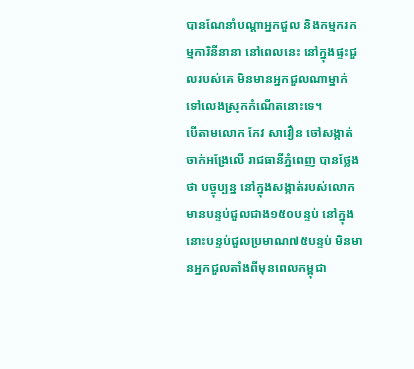បានណែនាំបណ្តាអ្នកជួល និងកម្មករកម្មការិនីនានា នៅពេលនេះ នៅក្នុងផ្ទះជួលរបស់គេ មិនមានអ្នកជួលណាម្នាក់ ទៅលេងស្រុកកំណើតនោះទេ។
បើតាមលោក កែវ សាវឿន ចៅសង្កាត់ចាក់អង្រែលើ រាជធានីភ្នំពេញ បានថ្លែងថា បច្ចុប្បន្ន នៅក្នុងសង្កាត់របស់លោក មានបន្ទប់ជួលជាង១៥០បន្ទប់ នៅក្នុងនោះបន្ទប់ជួលប្រមាណ៧៥បន្ទប់ មិនមានអ្នកជួលតាំងពីមុនពេលកម្ពុជា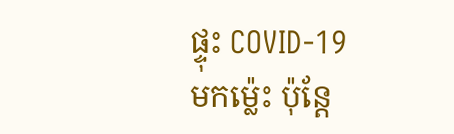ផ្ទុះ COVID-19 មកម្ល៉េះ ប៉ុន្តែ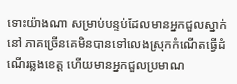ទោះយ៉ាងណា សម្រាប់បន្ទប់ដែលមានអ្នកជួលស្នាក់នៅ ភាគច្រើនគេមិនបានទៅលេងស្រុកកំណើតធ្វើដំណើរឆ្លងខេត្ត ហើយមានអ្នកជួលប្រមាណ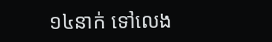១៤នាក់ ទៅលេង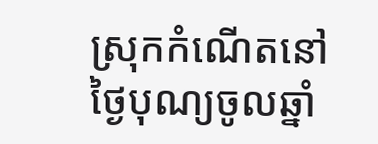ស្រុកកំណើតនៅថ្ងៃបុណ្យចូលឆ្នាំ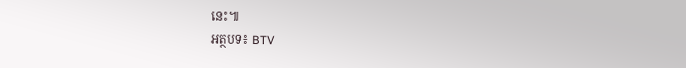នេះ៕
អត្ថបទ៖ BTV